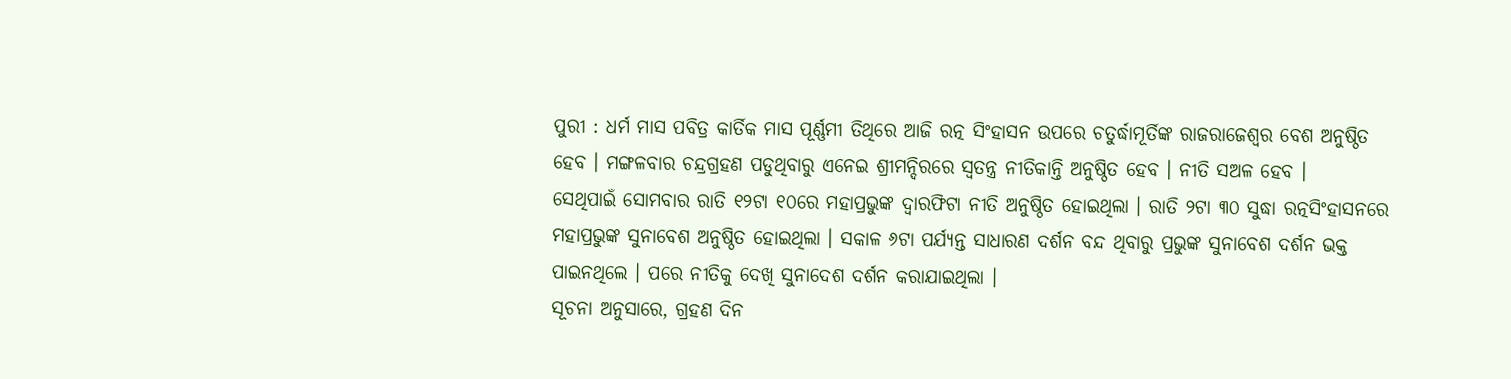ପୁରୀ : ଧର୍ମ ମାସ ପବିତ୍ର କାର୍ତିକ ମାସ ପୂର୍ଣ୍ଣମୀ ତିଥିରେ ଆଜି ରତ୍ନ ସିଂହାସନ ଉପରେ ଚତୁର୍ଦ୍ଧାମୂର୍ତିଙ୍କ ରାଜରାଜେଶ୍ୱର ବେଶ ଅନୁଷ୍ଠିତ ହେବ । ମଙ୍ଗଳବାର ଚନ୍ଦ୍ରଗ୍ରହଣ ପଡୁଥିବାରୁ ଏନେଇ ଶ୍ରୀମନ୍ଦିରରେ ସ୍ୱତନ୍ତ୍ର ନୀତିକାନ୍ତି ଅନୁଷ୍ଠିତ ହେବ । ନୀତି ସଅଳ ହେବ ।
ସେଥିପାଇଁ ସୋମବାର ରାତି ୧୨ଟା ୧୦ରେ ମହାପ୍ରଭୁଙ୍କ ଦ୍ୱାରଫିଟା ନୀତି ଅନୁଷ୍ଠିତ ହୋଇଥିଲା । ରାତି ୨ଟା ୩୦ ସୁଦ୍ଧା ରତ୍ନସିଂହାସନରେ ମହାପ୍ରଭୁଙ୍କ ସୁନାବେଶ ଅନୁଷ୍ଠିତ ହୋଇଥିଲା । ସକାଳ ୬ଟା ପର୍ଯ୍ୟନ୍ତ ସାଧାରଣ ଦର୍ଶନ ବନ୍ଦ ଥିବାରୁ ପ୍ରଭୁଙ୍କ ସୁନାବେଶ ଦର୍ଶନ ଭକ୍ତ ପାଇନଥିଲେ । ପରେ ନୀତିକୁ ଦେଖି ସୁନାଦେଶ ଦର୍ଶନ କରାଯାଇଥିଲା ।
ସୂଚନା ଅନୁସାରେ, ଗ୍ରହଣ ଦିନ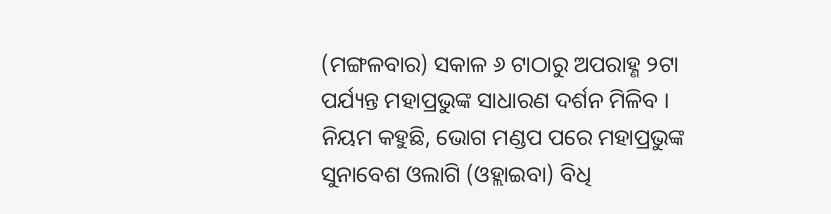(ମଙ୍ଗଳବାର) ସକାଳ ୬ ଟାଠାରୁ ଅପରାହ୍ଣ ୨ଟା ପର୍ଯ୍ୟନ୍ତ ମହାପ୍ରଭୁଙ୍କ ସାଧାରଣ ଦର୍ଶନ ମିଳିବ । ନିୟମ କହୁଛି, ଭୋଗ ମଣ୍ଡପ ପରେ ମହାପ୍ରଭୁଙ୍କ ସୁନାବେଶ ଓଲାଗି (ଓହ୍ଲାଇବା) ବିଧି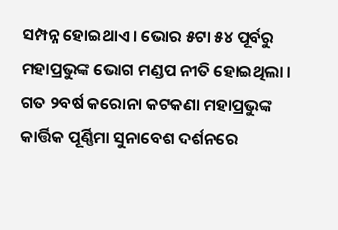ସମ୍ପନ୍ନ ହୋଇଥାଏ । ଭୋର ୫ଟା ୫୪ ପୂର୍ବରୁ ମହାପ୍ରଭୁଙ୍କ ଭୋଗ ମଣ୍ଡପ ନୀତି ହୋଇଥିଲା । ଗତ ୨ବର୍ଷ କରୋନା କଟକଣା ମହାପ୍ରଭୁଙ୍କ କାର୍ତ୍ତିକ ପୂର୍ଣ୍ଣିମା ସୁନାବେଶ ଦର୍ଶନରେ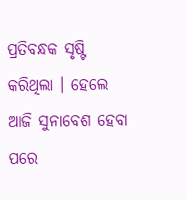ପ୍ରତିବନ୍ଧକ ସୃଷ୍ଟି କରିଥିଲା । ହେଲେ ଆଜି ସୁନାବେଶ ହେବା ପରେ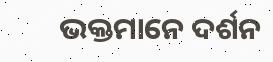ଭକ୍ତମାନେ ଦର୍ଶନ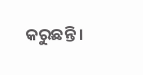କରୁଛନ୍ତି ।